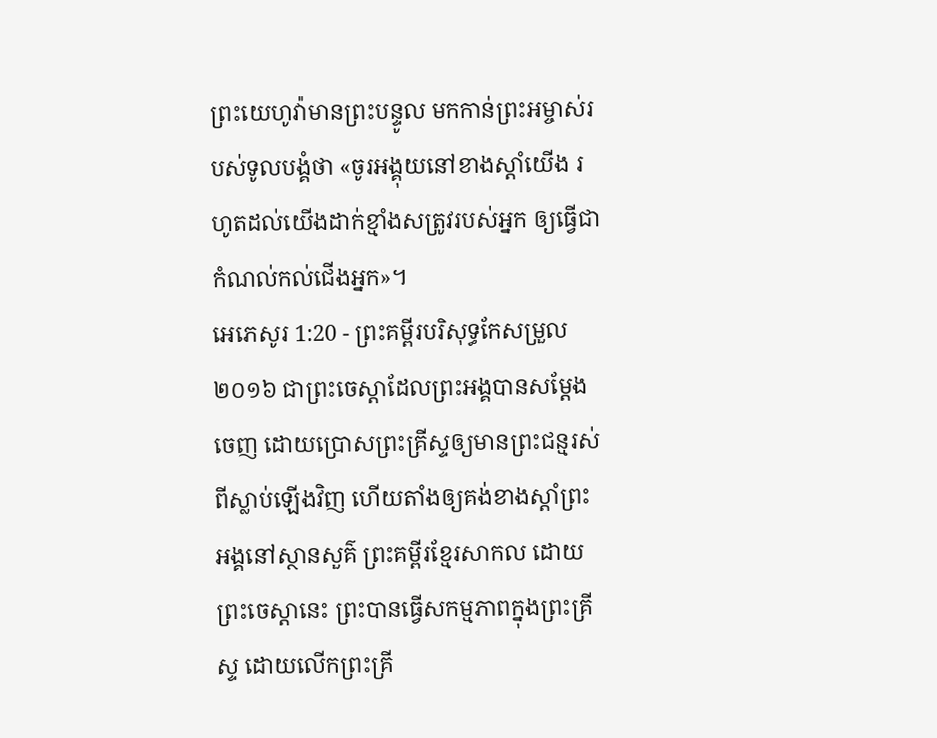ព្រះយេហូវ៉ាមានព្រះបន្ទូល មកកាន់ព្រះអម្ចាស់របស់ទូលបង្គំថា «ចូរអង្គុយនៅខាងស្តាំយើង រហូតដល់យើងដាក់ខ្មាំងសត្រូវរបស់អ្នក ឲ្យធ្វើជាកំណល់កល់ជើងអ្នក»។
អេភេសូរ 1:20 - ព្រះគម្ពីរបរិសុទ្ធកែសម្រួល ២០១៦ ជាព្រះចេស្តាដែលព្រះអង្គបានសម្ដែងចេញ ដោយប្រោសព្រះគ្រីស្ទឲ្យមានព្រះជន្មរស់ពីស្លាប់ឡើងវិញ ហើយតាំងឲ្យគង់ខាងស្តាំព្រះអង្គនៅស្ថានសួគ៌ ព្រះគម្ពីរខ្មែរសាកល ដោយព្រះចេស្ដានេះ ព្រះបានធ្វើសកម្មភាពក្នុងព្រះគ្រីស្ទ ដោយលើកព្រះគ្រី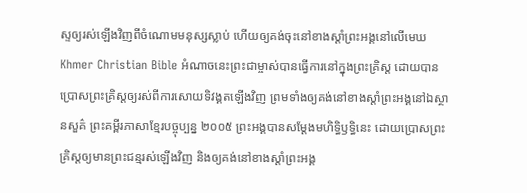ស្ទឲ្យរស់ឡើងវិញពីចំណោមមនុស្សស្លាប់ ហើយឲ្យគង់ចុះនៅខាងស្ដាំព្រះអង្គនៅលើមេឃ Khmer Christian Bible អំណាចនេះព្រះជាម្ចាស់បានធ្វើការនៅក្នុងព្រះគ្រិស្ដ ដោយបានប្រោសព្រះគ្រិស្ដឲ្យរស់ពីការសោយទិវង្គតឡើងវិញ ព្រមទាំងឲ្យគង់នៅខាងស្ដាំព្រះអង្គនៅឯស្ថានសួគ៌ ព្រះគម្ពីរភាសាខ្មែរបច្ចុប្បន្ន ២០០៥ ព្រះអង្គបានសម្តែងមហិទ្ធិឫទ្ធិនេះ ដោយប្រោសព្រះគ្រិស្តឲ្យមានព្រះជន្មរស់ឡើងវិញ និងឲ្យគង់នៅខាងស្ដាំព្រះអង្គ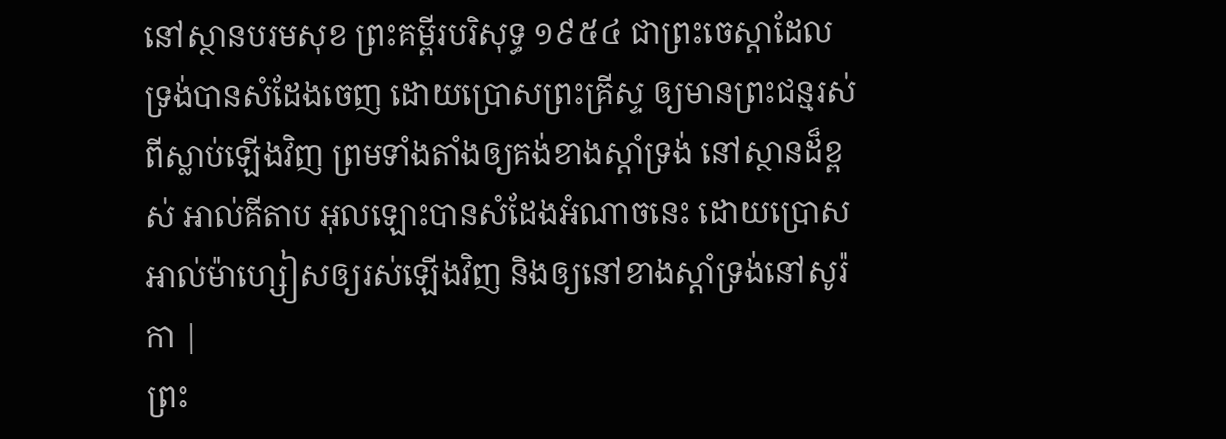នៅស្ថានបរមសុខ ព្រះគម្ពីរបរិសុទ្ធ ១៩៥៤ ជាព្រះចេស្តាដែលទ្រង់បានសំដែងចេញ ដោយប្រោសព្រះគ្រីស្ទ ឲ្យមានព្រះជន្មរស់ពីស្លាប់ឡើងវិញ ព្រមទាំងតាំងឲ្យគង់ខាងស្តាំទ្រង់ នៅស្ថានដ៏ខ្ពស់ អាល់គីតាប អុលឡោះបានសំដែងអំណាចនេះ ដោយប្រោសអាល់ម៉ាហ្សៀសឲ្យរស់ឡើងវិញ និងឲ្យនៅខាងស្ដាំទ្រង់នៅសូរ៉កា |
ព្រះ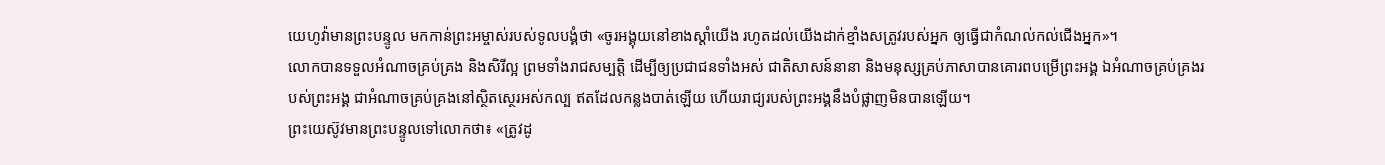យេហូវ៉ាមានព្រះបន្ទូល មកកាន់ព្រះអម្ចាស់របស់ទូលបង្គំថា «ចូរអង្គុយនៅខាងស្តាំយើង រហូតដល់យើងដាក់ខ្មាំងសត្រូវរបស់អ្នក ឲ្យធ្វើជាកំណល់កល់ជើងអ្នក»។
លោកបានទទួលអំណាចគ្រប់គ្រង និងសិរីល្អ ព្រមទាំងរាជសម្បត្តិ ដើម្បីឲ្យប្រជាជនទាំងអស់ ជាតិសាសន៍នានា និងមនុស្សគ្រប់ភាសាបានគោរពបម្រើព្រះអង្គ ឯអំណាចគ្រប់គ្រងរបស់ព្រះអង្គ ជាអំណាចគ្រប់គ្រងនៅស្ថិតស្ថេរអស់កល្ប ឥតដែលកន្លងបាត់ឡើយ ហើយរាជ្យរបស់ព្រះអង្គនឹងបំផ្លាញមិនបានឡើយ។
ព្រះយេស៊ូវមានព្រះបន្ទូលទៅលោកថា៖ «ត្រូវដូ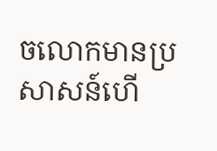ចលោកមានប្រសាសន៍ហើ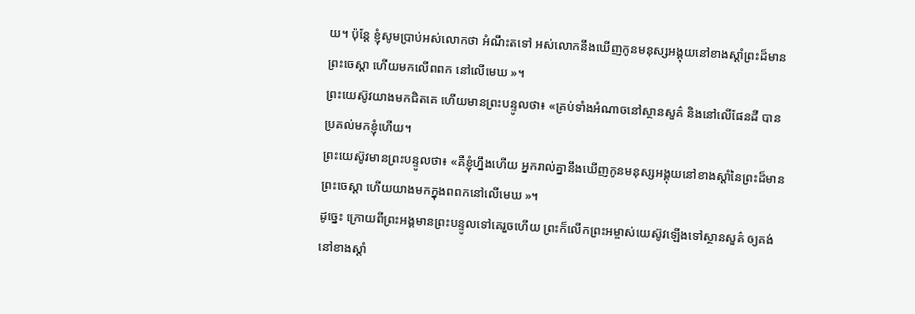យ។ ប៉ុន្តែ ខ្ញុំសូមប្រាប់អស់លោកថា អំណឹះតទៅ អស់លោកនឹងឃើញកូនមនុស្សអង្គុយនៅខាងស្តាំព្រះដ៏មានព្រះចេស្តា ហើយមកលើពពក នៅលើមេឃ »។
ព្រះយេស៊ូវយាងមកជិតគេ ហើយមានព្រះបន្ទូលថា៖ «គ្រប់ទាំងអំណាចនៅស្ថានសួគ៌ និងនៅលើផែនដី បានប្រគល់មកខ្ញុំហើយ។
ព្រះយេស៊ូវមានព្រះបន្ទូលថា៖ «គឺខ្ញុំហ្នឹងហើយ អ្នករាល់គ្នានឹងឃើញកូនមនុស្សអង្គុយនៅខាងស្តាំនៃព្រះដ៏មានព្រះចេស្តា ហើយយាងមកក្នុងពពកនៅលើមេឃ »។
ដូច្នេះ ក្រោយពីព្រះអង្គមានព្រះបន្ទូលទៅគេរួចហើយ ព្រះក៏លើកព្រះអម្ចាស់យេស៊ូវឡើងទៅស្ថានសួគ៌ ឲ្យគង់នៅខាងស្តាំ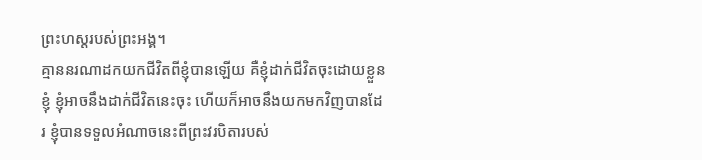ព្រះហស្តរបស់ព្រះអង្គ។
គ្មាននរណាដកយកជីវិតពីខ្ញុំបានឡើយ គឺខ្ញុំដាក់ជីវិតចុះដោយខ្លួនខ្ញុំ ខ្ញុំអាចនឹងដាក់ជីវិតនេះចុះ ហើយក៏អាចនឹងយកមកវិញបានដែរ ខ្ញុំបានទទួលអំណាចនេះពីព្រះវរបិតារបស់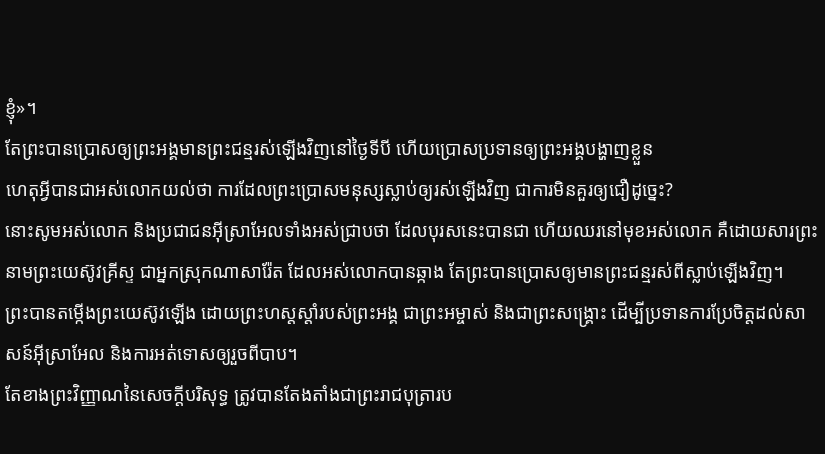ខ្ញុំ»។
តែព្រះបានប្រោសឲ្យព្រះអង្គមានព្រះជន្មរស់ឡើងវិញនៅថ្ងៃទីបី ហើយប្រោសប្រទានឲ្យព្រះអង្គបង្ហាញខ្លួន
ហេតុអ្វីបានជាអស់លោកយល់ថា ការដែលព្រះប្រោសមនុស្សស្លាប់ឲ្យរស់ឡើងវិញ ជាការមិនគួរឲ្យជឿដូច្នេះ?
នោះសូមអស់លោក និងប្រជាជនអ៊ីស្រាអែលទាំងអស់ជ្រាបថា ដែលបុរសនេះបានជា ហើយឈរនៅមុខអស់លោក គឺដោយសារព្រះនាមព្រះយេស៊ូវគ្រីស្ទ ជាអ្នកស្រុកណាសារ៉ែត ដែលអស់លោកបានឆ្កាង តែព្រះបានប្រោសឲ្យមានព្រះជន្មរស់ពីស្លាប់ឡើងវិញ។
ព្រះបានតម្កើងព្រះយេស៊ូវឡើង ដោយព្រះហស្តស្តាំរបស់ព្រះអង្គ ជាព្រះអម្ចាស់ និងជាព្រះសង្គ្រោះ ដើម្បីប្រទានការប្រែចិត្តដល់សាសន៍អ៊ីស្រាអែល និងការអត់ទោសឲ្យរួចពីបាប។
តែខាងព្រះវិញ្ញាណនៃសេចក្ដីបរិសុទ្ធ ត្រូវបានតែងតាំងជាព្រះរាជបុត្រារប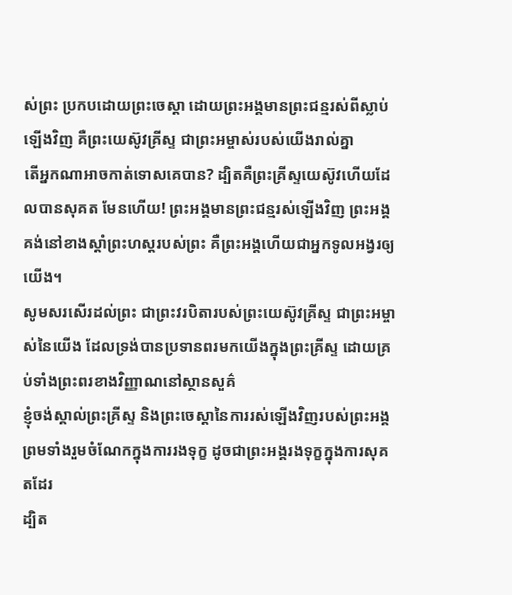ស់ព្រះ ប្រកបដោយព្រះចេស្តា ដោយព្រះអង្គមានព្រះជន្មរស់ពីស្លាប់ឡើងវិញ គឺព្រះយេស៊ូវគ្រីស្ទ ជាព្រះអម្ចាស់របស់យើងរាល់គ្នា
តើអ្នកណាអាចកាត់ទោសគេបាន? ដ្បិតគឺព្រះគ្រីស្ទយេស៊ូវហើយដែលបានសុគត មែនហើយ! ព្រះអង្គមានព្រះជន្មរស់ឡើងវិញ ព្រះអង្គគង់នៅខាងស្តាំព្រះហស្តរបស់ព្រះ គឺព្រះអង្គហើយជាអ្នកទូលអង្វរឲ្យយើង។
សូមសរសើរដល់ព្រះ ជាព្រះវរបិតារបស់ព្រះយេស៊ូវគ្រីស្ទ ជាព្រះអម្ចាស់នៃយើង ដែលទ្រង់បានប្រទានពរមកយើងក្នុងព្រះគ្រីស្ទ ដោយគ្រប់ទាំងព្រះពរខាងវិញ្ញាណនៅស្ថានសួគ៌
ខ្ញុំចង់ស្គាល់ព្រះគ្រីស្ទ និងព្រះចេស្តានៃការរស់ឡើងវិញរបស់ព្រះអង្គ ព្រមទាំងរួមចំណែកក្នុងការរងទុក្ខ ដូចជាព្រះអង្គរងទុក្ខក្នុងការសុគតដែរ
ដ្បិត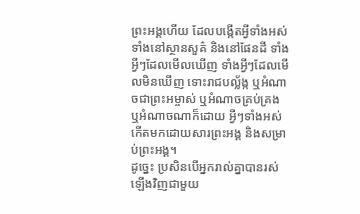ព្រះអង្គហើយ ដែលបង្កើតអ្វីទាំងអស់ ទាំងនៅស្ថានសួគ៌ និងនៅផែនដី ទាំងអ្វីៗដែលមើលឃើញ ទាំងអ្វីៗដែលមើលមិនឃើញ ទោះរាជបល្ល័ង្ក ឬអំណាចជាព្រះអម្ចាស់ ឬអំណាចគ្រប់គ្រង ឬអំណាចណាក៏ដោយ អ្វីៗទាំងអស់កើតមកដោយសារព្រះអង្គ និងសម្រាប់ព្រះអង្គ។
ដូច្នេះ ប្រសិនបើអ្នករាល់គ្នាបានរស់ឡើងវិញជាមួយ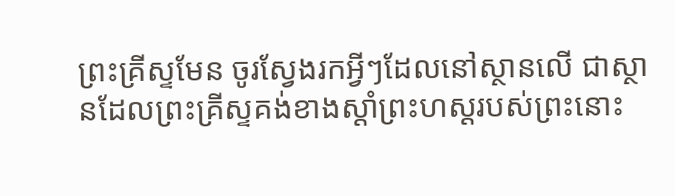ព្រះគ្រីស្ទមែន ចូរស្វែងរកអ្វីៗដែលនៅស្ថានលើ ជាស្ថានដែលព្រះគ្រីស្ទគង់ខាងស្តាំព្រះហស្តរបស់ព្រះនោះ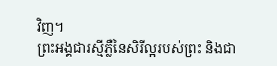វិញ។
ព្រះអង្គជារស្មីភ្លឺនៃសិរីល្អរបស់ព្រះ និងជា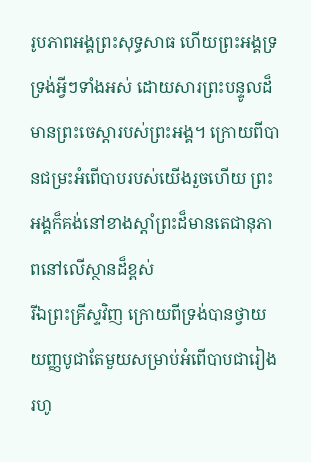រូបភាពអង្គព្រះសុទ្ធសាធ ហើយព្រះអង្គទ្រទ្រង់អ្វីៗទាំងអស់ ដោយសារព្រះបន្ទូលដ៏មានព្រះចេស្តារបស់ព្រះអង្គ។ ក្រោយពីបានជម្រះអំពើបាបរបស់យើងរួចហើយ ព្រះអង្គក៏គង់នៅខាងស្តាំព្រះដ៏មានតេជានុភាពនៅលើស្ថានដ៏ខ្ពស់
រីឯព្រះគ្រីស្ទវិញ ក្រោយពីទ្រង់បានថ្វាយយញ្ញបូជាតែមួយសម្រាប់អំពើបាបជារៀងរហូ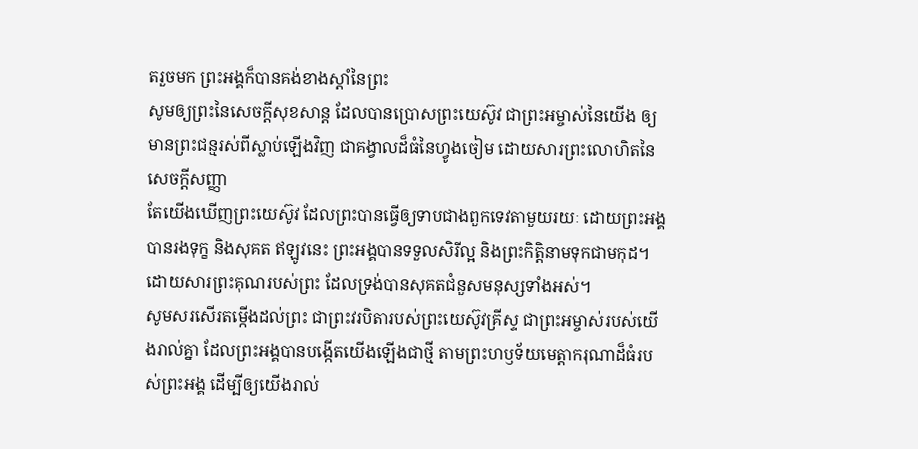តរួចមក ព្រះអង្គក៏បានគង់ខាងស្តាំនៃព្រះ
សូមឲ្យព្រះនៃសេចក្តីសុខសាន្ត ដែលបានប្រោសព្រះយេស៊ូវ ជាព្រះអម្ចាស់នៃយើង ឲ្យមានព្រះជន្មរស់ពីស្លាប់ឡើងវិញ ជាគង្វាលដ៏ធំនៃហ្វូងចៀម ដោយសារព្រះលោហិតនៃសេចក្ដីសញ្ញា
តែយើងឃើញព្រះយេស៊ូវ ដែលព្រះបានធ្វើឲ្យទាបជាងពួកទេវតាមួយរយៈ ដោយព្រះអង្គបានរងទុក្ខ និងសុគត ឥឡូវនេះ ព្រះអង្គបានទទួលសិរីល្អ និងព្រះកិត្តិនាមទុកជាមកុដ។ ដោយសារព្រះគុណរបស់ព្រះ ដែលទ្រង់បានសុគតជំនួសមនុស្សទាំងអស់។
សូមសរសើរតម្កើងដល់ព្រះ ជាព្រះវរបិតារបស់ព្រះយេស៊ូវគ្រីស្ទ ជាព្រះអម្ចាស់របស់យើងរាល់គ្នា ដែលព្រះអង្គបានបង្កើតយើងឡើងជាថ្មី តាមព្រះហឫទ័យមេត្តាករុណាដ៏ធំរបស់ព្រះអង្គ ដើម្បីឲ្យយើងរាល់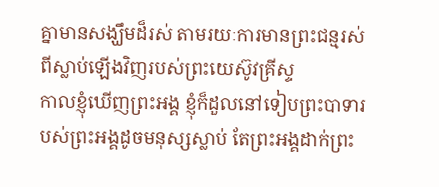គ្នាមានសង្ឃឹមដ៏រស់ តាមរយៈការមានព្រះជន្មរស់ពីស្លាប់ឡើងវិញរបស់ព្រះយេស៊ូវគ្រីស្ទ
កាលខ្ញុំឃើញព្រះអង្គ ខ្ញុំក៏ដួលនៅទៀបព្រះបាទារបស់ព្រះអង្គដូចមនុស្សស្លាប់ តែព្រះអង្គដាក់ព្រះ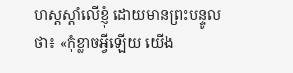ហស្តស្តាំលើខ្ញុំ ដោយមានព្រះបន្ទូលថា៖ «កុំខ្លាចអ្វីឡើយ យើង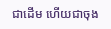ជាដើម ហើយជាចុង